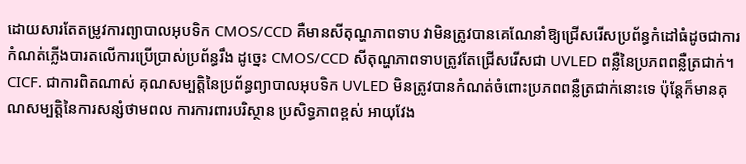ដោយសារតែតម្រូវការព្យាបាលអុបទិក CMOS/CCD គឺមានសីតុណ្ហភាពទាប វាមិនត្រូវបានគេណែនាំឱ្យជ្រើសរើសប្រព័ន្ធកំដៅធំដូចជាការកំណត់ភ្លើងបារតលើការប្រើប្រាស់ប្រព័ន្ធរឹង ដូច្នេះ CMOS/CCD សីតុណ្ហភាពទាបត្រូវតែជ្រើសរើសជា UVLED ពន្លឺនៃប្រភពពន្លឺត្រជាក់។ CICF. ជាការពិតណាស់ គុណសម្បត្តិនៃប្រព័ន្ធព្យាបាលអុបទិក UVLED មិនត្រូវបានកំណត់ចំពោះប្រភពពន្លឺត្រជាក់នោះទេ ប៉ុន្តែក៏មានគុណសម្បត្តិនៃការសន្សំថាមពល ការការពារបរិស្ថាន ប្រសិទ្ធភាពខ្ពស់ អាយុវែង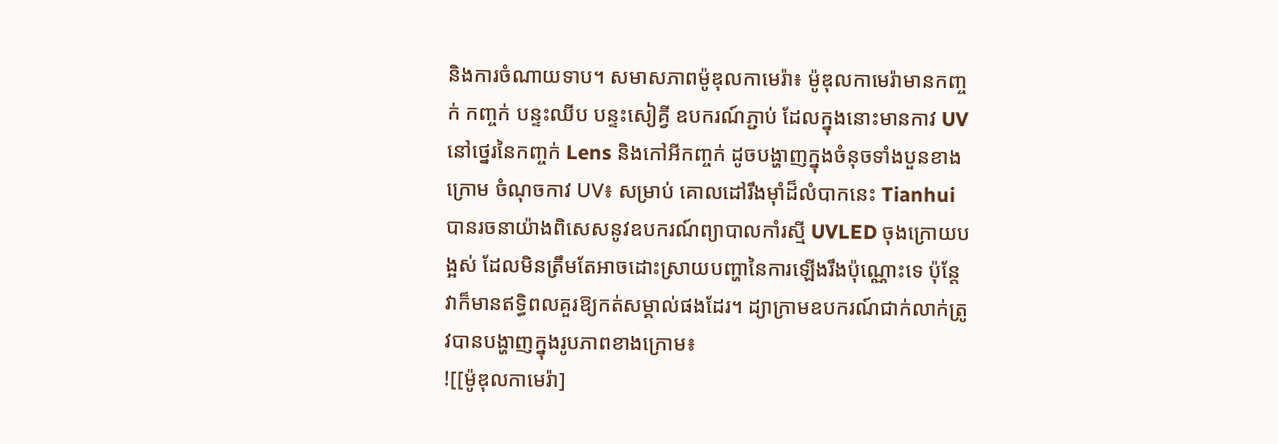និងការចំណាយទាប។ សមាសភាពម៉ូឌុលកាមេរ៉ា៖ ម៉ូឌុលកាមេរ៉ាមានកញ្ចក់ កញ្ចក់ បន្ទះឈីប បន្ទះសៀគ្វី ឧបករណ៍ភ្ជាប់ ដែលក្នុងនោះមានកាវ UV នៅថ្នេរនៃកញ្ចក់ Lens និងកៅអីកញ្ចក់ ដូចបង្ហាញក្នុងចំនុចទាំងបួនខាងក្រោម ចំណុចកាវ UV៖ សម្រាប់ គោលដៅរឹងម៉ាំដ៏លំបាកនេះ Tianhui បានរចនាយ៉ាងពិសេសនូវឧបករណ៍ព្យាបាលកាំរស្មី UVLED ចុងក្រោយបង្អស់ ដែលមិនត្រឹមតែអាចដោះស្រាយបញ្ហានៃការឡើងរឹងប៉ុណ្ណោះទេ ប៉ុន្តែវាក៏មានឥទ្ធិពលគួរឱ្យកត់សម្គាល់ផងដែរ។ ដ្យាក្រាមឧបករណ៍ជាក់លាក់ត្រូវបានបង្ហាញក្នុងរូបភាពខាងក្រោម៖
![[ម៉ូឌុលកាមេរ៉ា]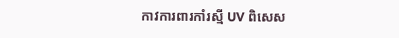កាវការពារកាំរស្មី UV ពិសេស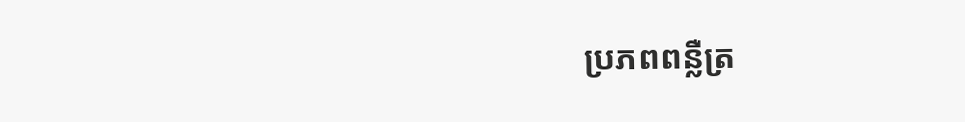ប្រភពពន្លឺត្រ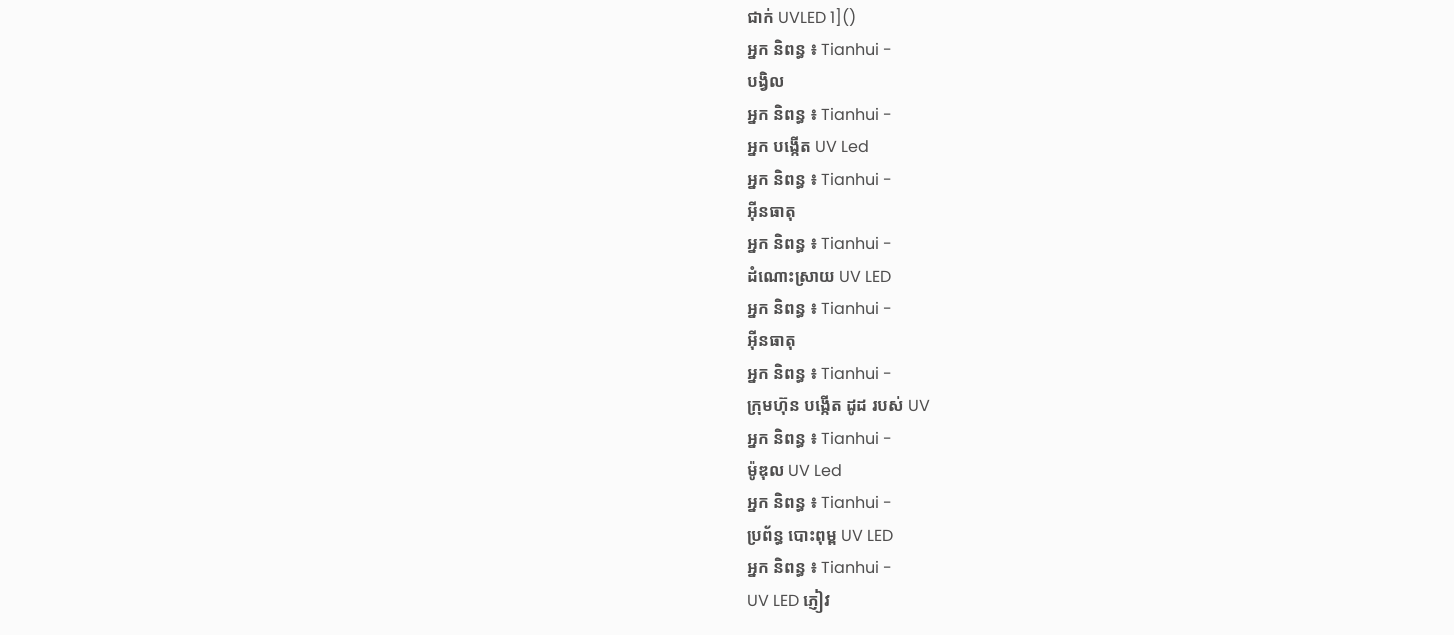ជាក់ UVLED 1]()
អ្នក និពន្ធ ៖ Tianhui -
បង្វិល
អ្នក និពន្ធ ៖ Tianhui -
អ្នក បង្កើត UV Led
អ្នក និពន្ធ ៖ Tianhui -
អ៊ីនធាតុ
អ្នក និពន្ធ ៖ Tianhui -
ដំណោះស្រាយ UV LED
អ្នក និពន្ធ ៖ Tianhui -
អ៊ីនធាតុ
អ្នក និពន្ធ ៖ Tianhui -
ក្រុមហ៊ុន បង្កើត ដូដ របស់ UV
អ្នក និពន្ធ ៖ Tianhui -
ម៉ូឌុល UV Led
អ្នក និពន្ធ ៖ Tianhui -
ប្រព័ន្ធ បោះពុម្ព UV LED
អ្នក និពន្ធ ៖ Tianhui -
UV LED ភ្ញៀវ